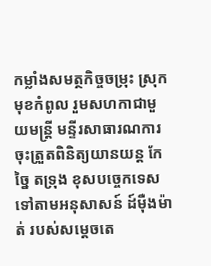កម្លាំងសមត្ថកិច្ចចម្រុះ ស្រុកមុខកំពូល រួមសហកាជាមួយមន្ត្រី មន្ទីរសាធារណការ ចុះត្រួតពិនិត្យយានយន្ត កែច្នៃ តទ្រុង ខុសបច្ចេកទេស ទៅតាមអនុសាសន៍ ដ៍ម៉ឺងម៉ាត់ របស់សម្ដេចតេ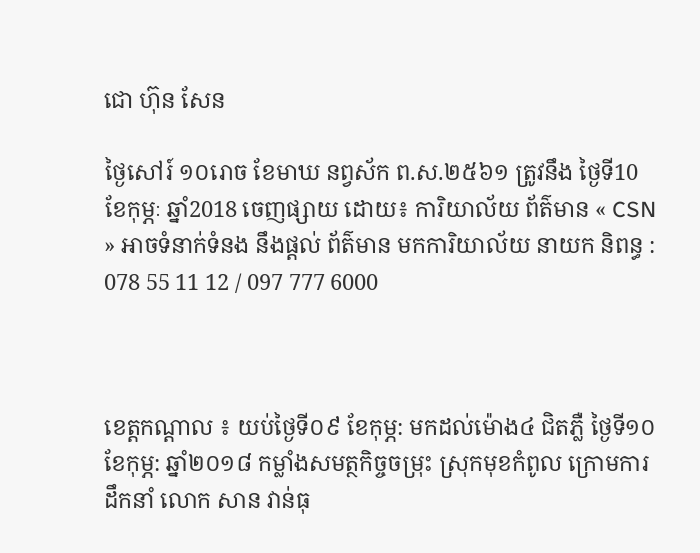ជោ ហ៊ុន សែន

ថ្ងៃសៅរ៍ ១០រោច ខែមាឃ នព្វស័ក ព.ស.២៥៦១ ត្រូវនឹង ថ្ងៃទី10 ខែកុម្ភៈ ឆ្នាំ2018 ចេញផ្សាយ ដោយ៖ ការិយាល័យ ព័ត៌មាន « CSN » អាចទំនាក់ទំនង នឹងផ្ដល់ ព័ត៌មាន មកការិយាល័យ នាយក និពន្ធ : 078 55 11 12 / 097 777 6000



ខេត្តកណ្ដាល ៖ យប់ថ្ងៃទី០៩ ខែកុម្ភ: មកដល់ម៉ោង៤ ជិតភ្លឺ ថ្ងៃទី១០ ខែកុម្ភ: ឆ្នាំ២០១៨ កម្លាំងសមត្ថកិច្ចចម្រុះ ស្រុកមុខកំពូល ក្រោមការដឹកនាំ លោក សាន វាន់ធុ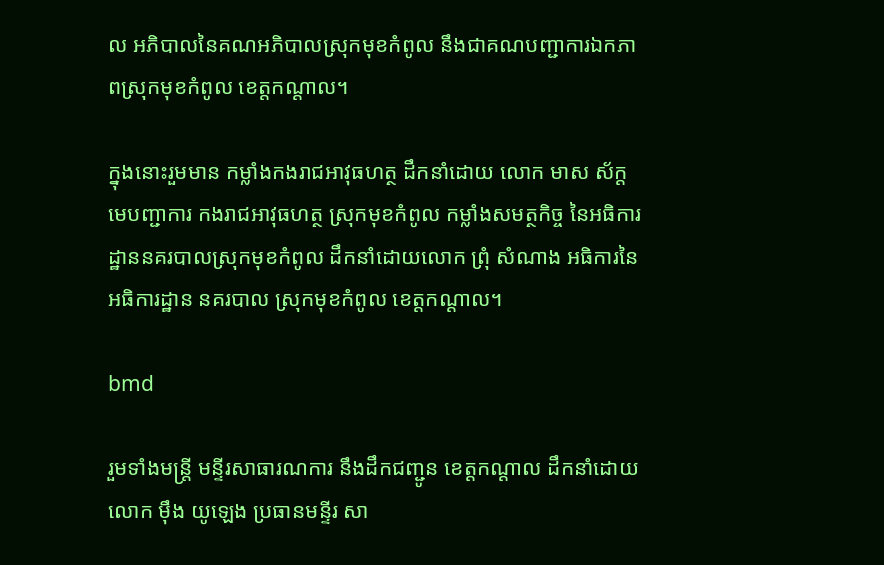ល អភិបាលនៃគណអភិបាលស្រុកមុខកំពូល នឹងជាគណបញ្ជាការឯកភាពស្រុកមុខកំពូល ខេត្តកណ្ដាល។

ក្នុងនោះរួមមាន កម្លាំងកងរាជអាវុធហត្ថ ដឹកនាំដោយ លោក មាស ស័ក្ត មេបញ្ជាការ កងរាជអាវុធហត្ថ ស្រុកមុខកំពូល កម្លាំងសមត្ថកិច្ច នៃអធិការដ្ឋាននគរបាលស្រុកមុខកំពូល ដឹកនាំដោយលោក ព្រុំ សំណាង អធិការនៃអធិការដ្ឋាន នគរបាល ស្រុកមុខកំពូល ខេត្តកណ្ដាល។

bmd

រួមទាំងមន្ត្រី មន្ទីរសាធារណការ នឹងដឹកជញ្ជូន ខេត្តកណ្ដាល ដឹកនាំដោយលោក ម៉ឹង យូឡេង ប្រធានមន្ទីរ សា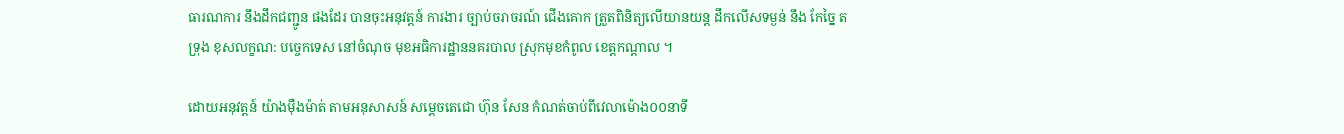ធារណការ នឹងដឹកជញ្ជូន ផងដែរ បានចុះអនុវត្តន៍ ការងារ ច្បាប់ចរាចរណ៍ ជើងគោក ត្រួតពិនិត្យលើយានយន្ត ដឹកលើសទម្ងន់ នឹង កែច្នៃ តទ្រុង ខុសលក្ខណ: បច្ចេកទេស នៅចំណុច មុខអធិការដ្ឋាននគរបាល ស្រុកមុខកំពូល ខេត្តកណ្ដាល ។

ដោយអនុវត្តន៍ យ៉ាងម៉ឺងម៉ាត់ តាមអនុសាសន៍ សម្ដេចតេជោ ហ៊ុន សែន កំណត់ចាប់ពីវេលាម៉ោង០០នាទី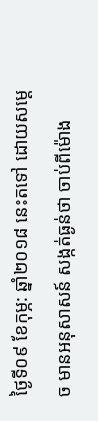ថ្ងៃទី០៩ ខែកុម្ភ: ឆ្នាំ២០១៨ នេះតទៅ ដោយសម្ដេច មានអនុសាសន៍ សង្កត់ធ្ងន់ថា ចាប់ពីម៉ោង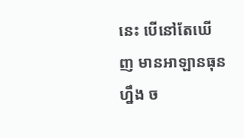នេះ បើនៅតែឃើញ មានអាឡានធុនហ្នឹង ច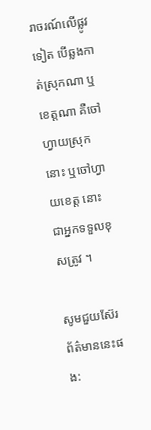រាចរណ៍លើផ្លូវទៀត បើឆ្លងកាត់ស្រុកណា ឬខេត្តណា គឺចៅហ្វាយស្រុកនោះ ឬចៅហ្វាយខេត្ត នោះ ជាអ្នកទទួលខុសត្រូវ ។

សូមជួយស៊ែរព័ត៌មាននេះផង: